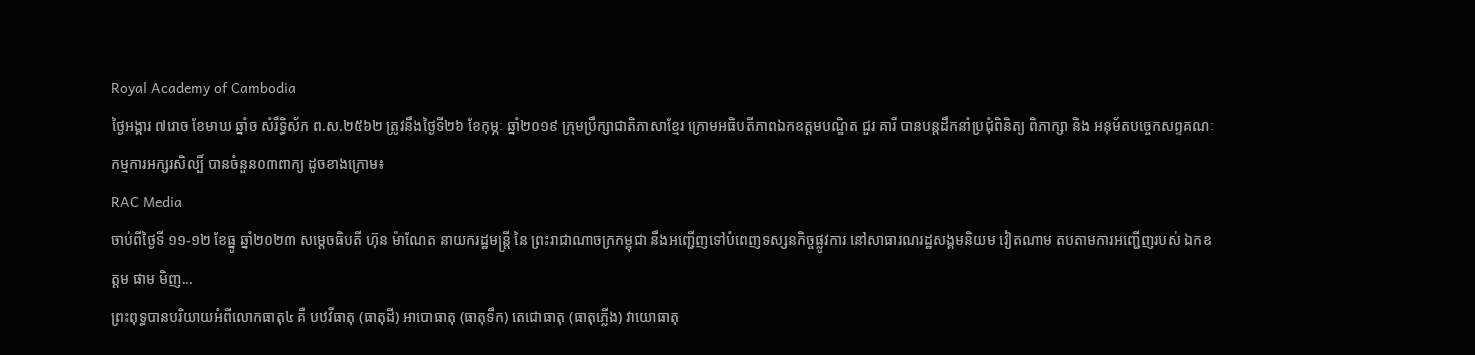Royal Academy of Cambodia
ថ្ងៃអង្គារ ៧រោច ខែមាឃ ឆ្នាំច សំរឹទ្ធិស័ក ព.ស.២៥៦២ ត្រូវនឹងថ្ងៃទី២៦ ខែកុម្ភៈ ឆ្នាំ២០១៩ ក្រុមប្រឹក្សាជាតិភាសាខ្មែរ ក្រោមអធិបតីភាពឯកឧត្តមបណ្ឌិត ជួរ គារី បានបន្តដឹកនាំប្រជុំពិនិត្យ ពិភាក្សា និង អនុម័តបច្ចេកសព្ទគណៈកម្មការអក្សរសិល្បិ៍ បានចំនួន០៣ពាក្យ ដូចខាងក្រោម៖
RAC Media
ចាប់ពីថ្ងៃទី ១១-១២ ខែធ្នូ ឆ្នាំ២០២៣ សម្ដេចធិបតី ហ៊ុន ម៉ាណែត នាយករដ្ឋមន្ត្រី នៃ ព្រះរាជាណាចក្រកម្ពុជា នឹងអញ្ជើញទៅបំពេញទស្សនកិច្ចផ្លូវការ នៅសាធារណរដ្ឋសង្គមនិយម វៀតណាម តបតាមការអញ្ជើញរបស់ ឯកឧត្តម ផាម មិញ...
ព្រះពុទ្ធបានបរិយាយអំពីលោកធាតុ៤ គឺ បឋវីធាតុ (ធាតុដី) អាបោធាតុ (ធាតុទឹក) តេជោធាតុ (ធាតុភ្លើង) វាយោធាតុ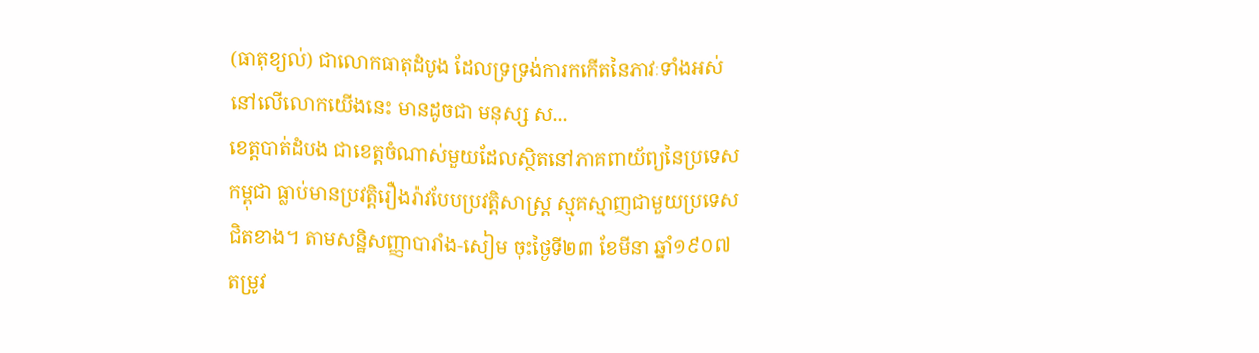(ធាតុខ្យល់) ជាលោកធាតុដំបូង ដែលទ្រទ្រង់ការកកើតនៃភាវៈទាំងអស់នៅលើលោកយើងនេះ មានដូចជា មនុស្ស ស...
ខេត្តបាត់ដំបង ជាខេត្តចំណាស់មួយដែលស្ថិតនៅភាគពាយ័ព្យនៃប្រទេសកម្ពុជា ធ្លាប់មានប្រវត្តិរឿងរ៉ាវបែបប្រវត្តិសាស្រ្ត ស្មុគស្មាញជាមួយប្រទេសជិតខាង។ តាមសន្ឋិសញ្ញាបារាំង-សៀម ចុះថ្ងៃទី២៣ ខែមីនា ឆ្នាំ១៩០៧ តម្រូវ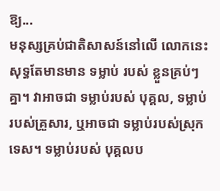ឱ្យ...
មនុស្សគ្រប់ជាតិសាសន៍នៅលើ លោកនេះ សុទ្ធតែមានមាន ទម្លាប់ របស់ ខ្លួនគ្រប់ៗគ្នា។ វាអាចជា ទម្លាប់របស់ បុគ្គល, ទម្លាប់របស់គ្រួសារ, ឬអាចជា ទម្លាប់របស់ស្រុកទេស។ ទម្លាប់របស់ បុគ្គលប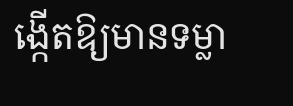ង្កើតឱ្យមានទម្លា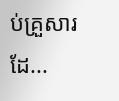ប់គ្រួសារ ដែ...